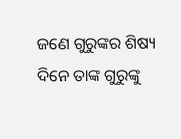ଜଣେ ଗୁରୁଙ୍କର ଶିଷ୍ୟ ଦିନେ ତାଙ୍କ ଗୁରୁଙ୍କୁ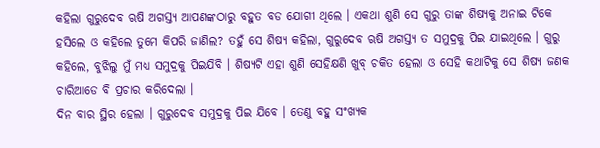କହିଲା ଗୁରୁଦେବ ଋଷି ଅଗସ୍ତ୍ୟ ଆପଣଙ୍କଠାରୁ ବହୁତ ବଡ ଯୋଗୀ ଥିଲେ । ଏକଥା ଶୁଣି ସେ ଗୁରୁ ତାଙ୍କ ଶିଷ୍ୟକୁ ଅନାଇ ଟିକେ ହସିଲେ ଓ କହିଲେ ତୁମେ କିପରି ଜାଣିଲ? ତହୁଁ ସେ ଶିଷ୍ୟ କହିଲା, ଗୁରୁଦେବ ଋଷି ଅଗସ୍ତ୍ୟ ତ ସମୁଦ୍ରକୁ ପିଇ ଯାଇଥିଲେ । ଗୁରୁ କହିଲେ, ବୁଝିଲୁ ମୁଁ ମଧ୍ୟ ସମୁଦ୍ରକୁ ପିଇଯିବି । ଶିଷ୍ୟଟି ଏହା ଶୁଣି ସେହିକ୍ଷଣି ଖୁବ୍ ଚକିତ ହେଲା ଓ ସେହି କଥାଟିକୁ ସେ ଶିଷ୍ୟ ଜଣକ ଚାରିଆଡେ ବି ପ୍ରଚାର କରିଦେଲା ।
ଦିନ ବାର ସ୍ଥିର ହେଲା । ଗୁରୁଦେବ ସମୁଦ୍ରକୁ ପିଇ ଯିବେ । ତେଣୁ ବହୁ ସଂଖ୍ୟକ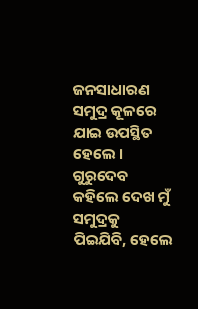ଜନସାଧାରଣ ସମୁଦ୍ର କୂଳରେ ଯାଇ ଉପସ୍ଥିତ ହେଲେ । ଗୁରୁଦେବ କହିଲେ ଦେଖ ମୁଁ ସମୁଦ୍ରକୁ ପିଇଯିବି, ହେଲେ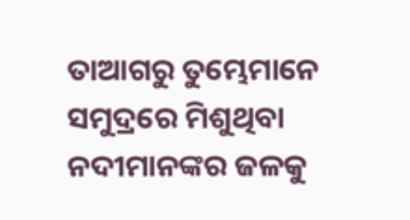ତାଆଗରୁ ତୁମ୍ଭେମାନେ ସମୁଦ୍ରରେ ମିଶୁଥିବା ନଦୀମାନଙ୍କର ଜଳକୁ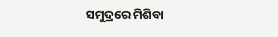ସମୁଦ୍ରରେ ମିଶିବା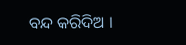ବନ୍ଦ କରିଦିଅ ।